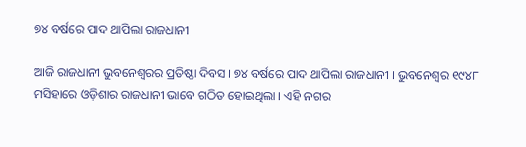୭୪ ବର୍ଷରେ ପାଦ ଥାପିଲା ରାଜଧାନୀ

ଆଜି ରାଜଧାନୀ ଭୁବନେଶ୍ୱରର ପ୍ରତିଷ୍ଠା ଦିବସ । ୭୪ ବର୍ଷରେ ପାଦ ଥାପିଲା ରାଜଧାନୀ । ଭୁବନେଶ୍ୱର ୧୯୪୮ ମସିହାରେ ଓଡ଼ିଶାର ରାଜଧାନୀ ଭାବେ ଗଠିତ ହୋଇଥିଲା । ଏହି ନଗର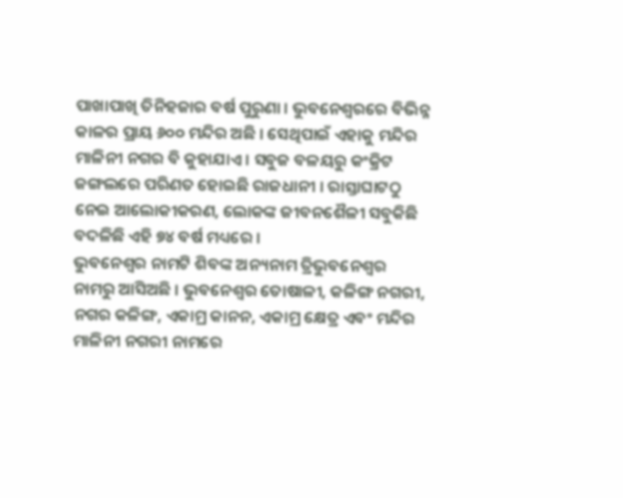ପାଖାପାଖି ତିନିହଜାର ବର୍ଷ ପୁରୁଣା । ଭୁବନେଶ୍ୱରରେ ବିଭିନ୍ନ କାଳର ପ୍ରାୟ ୬୦୦ ମନ୍ଦିର ଅଛି । ସେଥିପାଇଁ ଏହାକୁ ମନ୍ଦିର ମାଳିନୀ ନଗର ବି କୁହାଯାଏ । ସବୁଜ ବଳୟରୁ କଂକ୍ରିଟ ଜଙ୍ଗଲରେ ପରିଣତ ହୋଇଛି ରାଜଧାନୀ । ରାସ୍ତାଘାଟଠୁ ନେଇ ଆଲୋକୀକରଣ, ଲୋକଙ୍କ ଜୀବନଶୈଳୀ ସବୁକିଛି ବଦଳିଛି ଏହି ୭୪ ବର୍ଷ ମଧ୍ୟରେ ।
ଭୁବନେଶ୍ୱର ନାମଟି ଶିବଙ୍କ ଅନ୍ୟନାମ ତ୍ରିଭୁବନେଶ୍ୱର ନାମରୁ ଆସିଅଛି । ଭୁବନେଶ୍ୱର ତୋଷାଳୀ, କଳିଙ୍ଗ ନଗରୀ, ନଗର କଳିଙ୍ଗ, ଏକାମ୍ର କାନନ, ଏକାମ୍ର କ୍ଷେତ୍ର ଏବଂ ମନ୍ଦିର ମାଳିନୀ ନଗରୀ ନାମରେ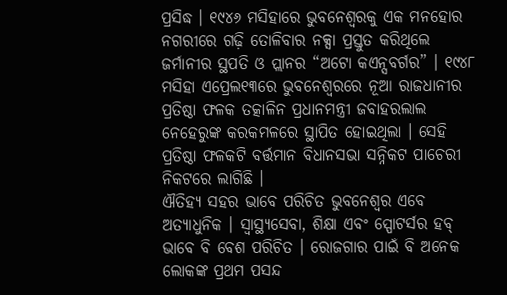ପ୍ରସିଦ୍ଧ । ୧୯୪୬ ମସିହାରେ ଭୁବନେଶ୍ୱରକୁ ଏକ ମନହୋର ନଗରୀରେ ଗଢ଼ି ତୋଳିବାର ନକ୍ସା ପ୍ରସ୍ତୁତ କରିଥିଲେ ଜର୍ମାନୀର ସ୍ଥପତି ଓ ପ୍ଲାନର “ଅଟୋ କଏନ୍ସବର୍ଗର” । ୧୯୪୮ ମସିହା ଏପ୍ରେଲ୧୩ରେ ଭୁବନେଶ୍ୱରରେ ନୂଆ ରାଜଧାନୀର ପ୍ରତିଷ୍ଠା ଫଳକ ତତ୍କାଳିନ ପ୍ରଧାନମନ୍ତ୍ରୀ ଜବାହରଲାଲ ନେହେରୁଙ୍କ କରକମଳରେ ସ୍ଥାପିତ ହୋଇଥିଲା । ସେହି ପ୍ରତିଷ୍ଠା ଫଳକଟି ବର୍ତ୍ତମାନ ବିଧାନସଭା ସନ୍ନିକଟ ପାଚେରୀ ନିକଟରେ ଲାଗିଛି ।
ଐତିହ୍ୟ ସହର ଭାବେ ପରିଚିତ ଭୁବନେଶ୍ୱର ଏବେ ଅତ୍ୟାଧୁନିକ । ସ୍ୱାସ୍ଥ୍ୟସେବା, ଶିକ୍ଷା ଏବଂ ସ୍ପୋଟର୍ସର ହବ୍ ଭାବେ ବି ବେଶ ପରିଚିତ । ରୋଜଗାର ପାଇଁ ବି ଅନେକ ଲୋକଙ୍କ ପ୍ରଥମ ପସନ୍ଦ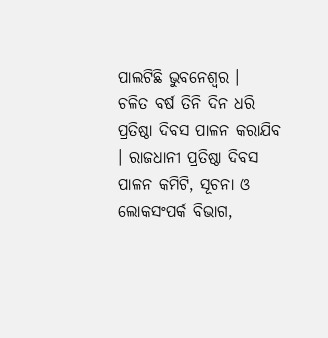ପାଲଟିଛି ଭୁବନେଶ୍ୱର ।
ଚଳିତ ବର୍ଷ ତିନି ଦିନ ଧରି ପ୍ରତିଷ୍ଠା ଦିବସ ପାଳନ କରାଯିବ । ରାଜଧାନୀ ପ୍ରତିଷ୍ଠା ଦିବସ ପାଳନ କମିଟି, ସୂଚନା ଓ ଲୋକସଂପର୍କ ବିଭାଗ,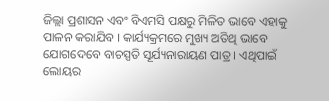ଜିଲ୍ଲା ପ୍ରଶାସନ ଏବଂ ବିଏମସି ପକ୍ଷରୁ ମିଳିତ ଭାବେ ଏହାକୁ ପାଳନ କରାଯିବ । କାର୍ଯ୍ୟକ୍ରମରେ ମୁଖ୍ୟ ଅତିଥି ଭାବେ ଯୋଗଦେବେ ବାଚସ୍ପତି ସୂର୍ଯ୍ୟନାରାୟଣ ପାତ୍ର । ଏଥିପାଇଁ ଲୋୟର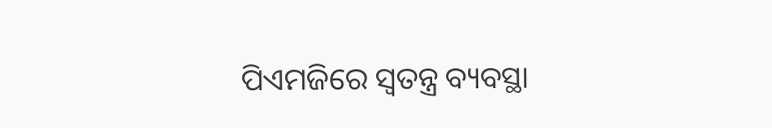ପିଏମଜିରେ ସ୍ୱତନ୍ତ୍ର ବ୍ୟବସ୍ଥା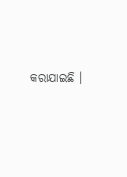କରାଯାଇଛି ।